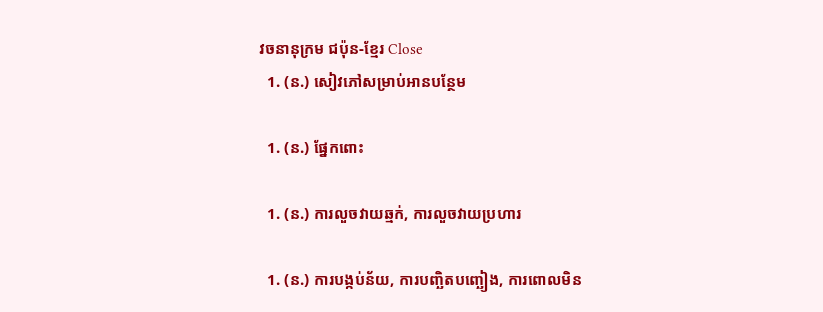វចនានុក្រម ជប៉ុន-ខ្មែរ Close
  1. (ន.) សៀវភៅសម្រាប់អានបន្ថែម

  1. (ន.) ផ្នែកពោះ

  1. (ន.) ការលួចវាយឆ្មក់, ការលួចវាយប្រហារ

  1. (ន.) ការបង្កប់ន័យ, ការបញ្ឆិតបញ្ឆៀង, ការពោលមិន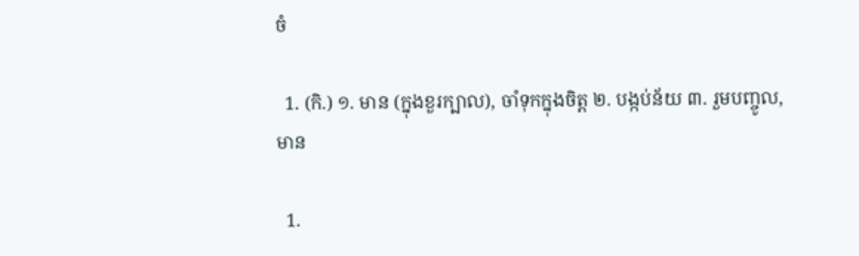ចំ

  1. (កិ.) ១. មាន (ក្នុងខួរក្បាល), ចាំទុកក្នុងចិត្ត ២. បង្កប់ន័យ ៣. រួមបញ្ចូល, មាន

  1.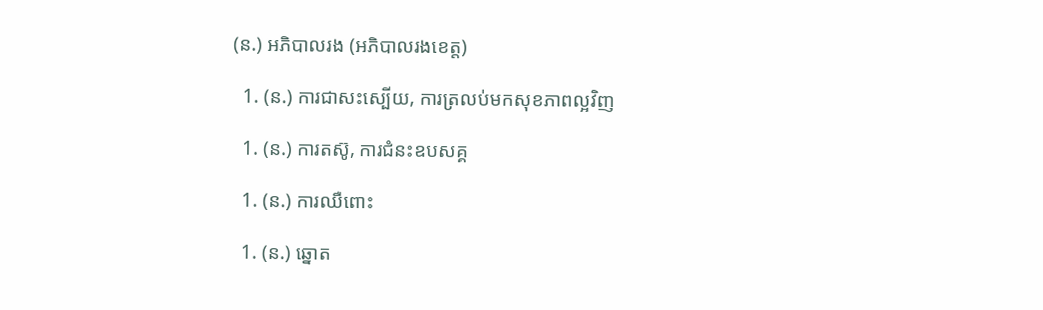(ន.) អភិបាលរង (អភិបាលរងខេត្ត)

  1. (ន.) ការជាសះស្បើយ, ការត្រលប់មកសុខភាពល្អវិញ

  1. (ន.) ការតស៊ូ, ការជំនះឧបសគ្គ

  1. (ន.) ការឈឺពោះ

  1. (ន.) ឆ្នោត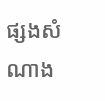ផ្សងសំណាង